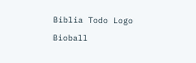Biblia Todo Logo
Bìoball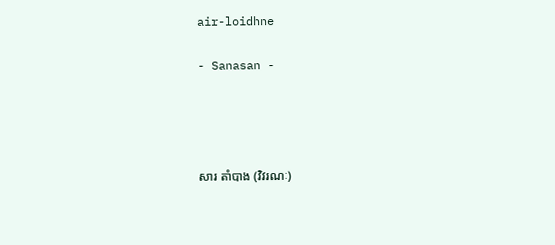air-loidhne

- Sanasan -




សារ តាំបាង (វិវរណៈ)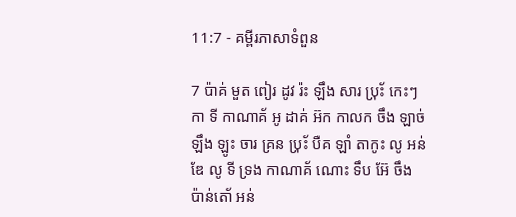11:7 - គម្ពីរភាសាទំពួន

7 ប៉ាគ់ មួត ពៀរ ដូវ រ៉ះ ឡឹង សារ ប‌៉្រ័ះ កេះៗ កា ទី កាណាគ័ អូ ដាគ់ អ៊ក កាលក ចឹង ឡាច់ ឡឹង ឡូះ ចារ គ្រន ប‌៉្រ័ះ បឺគ ឡាំ តាកូះ លូ អន់ឌែ លូ ទី ទ្រង កាណាគ័ ណោះ ទឹប អ៊ែ ចឹង ប៉ាន់តោ័ អន់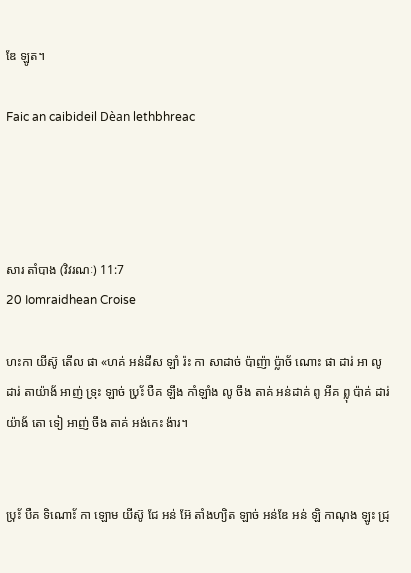ឌែ ឡូត។

Faic an caibideil Dèan lethbhreac




សារ តាំបាង (វិវរណៈ) 11:7
20 Iomraidhean Croise

ហះកា យីស៊ូ តើល ផា «ហគ់ អន់ដីស ឡាំ រ៉ះ កា សាដាច់ ប៉ាញ៉ា ប៉្លាច័ ណោះ ផា ដារ់ អា លូ ដារ់ តាយ៉ាង័ អាញ់ ទ្រុះ ឡាច់ ប‌៉្រ័ះ បឺគ ឡឹង កាំឡាំង លូ ចឹង តាគ់ អន់ដាគ់ ពូ អីគ ព្លុ ប៉ាគ់ ដារ់ យ៉ាង័ តោ ទៀ អាញ់ ចឹង តាគ់ អង់កេះ ង៉ារ។


ប‌៉្រ័ះ បឺគ ទិណោ័ះ កា ឡោម យីស៊ូ ជែ អន់ អ៊ែ តាំងហ្យិត ឡាច់ អន់ឌែ អន់ ឡិ កាណុង ឡូះ ជ្រុ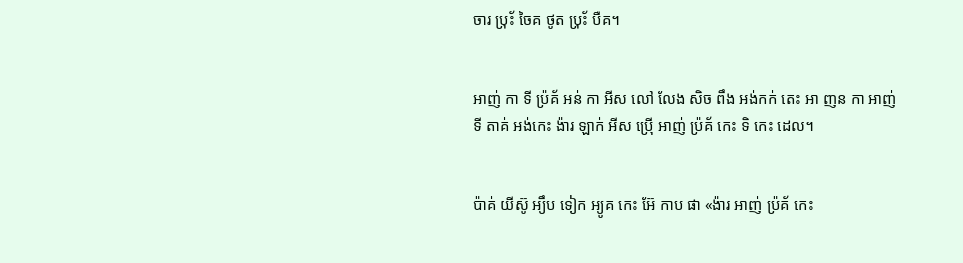ចារ ប‌៉្រ័ះ ចៃគ ថូត ប‌៉្រ័ះ បឺគ។


អាញ់ កា ទី ប៉្រគ័ អន់ កា អីស លៅ លែង សិច ពឹង អង់កក់ តេះ អា ញន កា អាញ់ ទី តាគ់ អង់កេះ ង៉ារ ឡាក់ អីស ប៉្រើ អាញ់ ប៉្រគ័ កេះ ទិ កេះ ដេល។


ប៉ាគ់ យីស៊ូ អ្យឹប ទៀក អ្យូគ កេះ អ៊ែ កាប ផា «ង៉ារ អាញ់ ប៉្រគ័ កេះ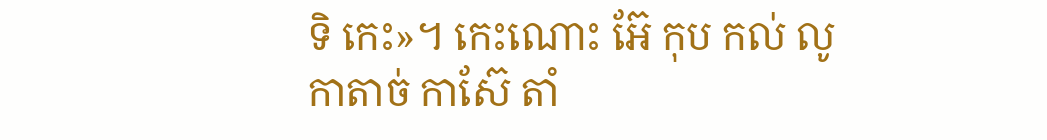ទិ កេះ»។ កេះណោះ អ៊ែ កុប កល់ លូ កាតាច់ កាស៊ែ តាំ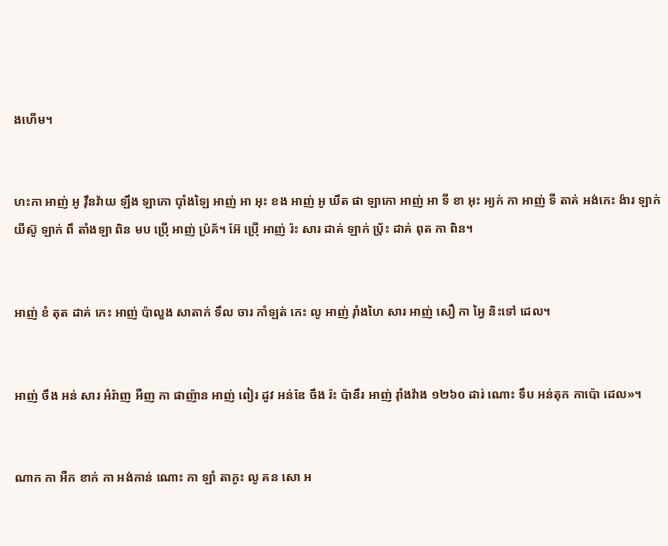ងហើម។


ហះកា អាញ់ អូ វ៉ឹនវ៉ាយ ឡឹង ឡាកោ ប៉ាំងឡៃ អាញ់ អា អុះ ខង អាញ់ អូ ឃឹត ផា ឡាកោ អាញ់ អា ទី ខា អុះ អ្យក់ កា អាញ់ ទី តាគ់ អង់កេះ ង៉ារ ឡាក់ យីស៊ូ ឡាក់ ពឹ តាំងឡា ពិន មប ប៉្រើ អាញ់ ប៉្រគ័។ អ៊ែ ប៉្រើ អាញ់ រ៉ះ សារ ដាគ់ ឡាក់ ប‌៉្រ័ះ ដាគ់ ពុត កា ពិន។


អាញ់ ខំ តុត ដាគ់ កេះ អាញ់ ប៉ាលួង សាតាក់ ទឹល ចារ កាំឡត់ កេះ លូ អាញ់ រ៉ាំងហៃ សារ អាញ់ សឿ កា អ្វៃ និះទៅ ដេល។


អាញ់ ចឹង អន់ សារ អំរ៉ាញ អឺញ កា ផាញ៉ាន អាញ់ ពៀរ ដូវ អន់ឌែ ចឹង រ៉ះ ប៉ានឹរ អាញ់ រ៉ាំងវ៉ាង ១២៦០ ដារ់ ណោះ ទឹប អន់តុក កាប៉ោ ដេល»។


ណាក កា អឺក ខាក់ កា អង់កាន់ ណោះ កា ឡាំ តាកូះ លូ គន សោ អ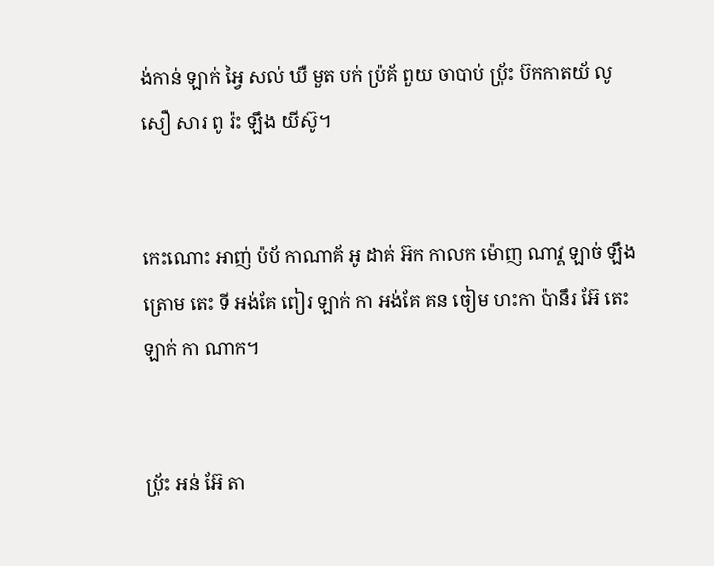ង់កាន់ ឡាក់ អ្វៃ សល់ ឃឺ មួត បក់ ប៉្រគ័ ពួយ ចាបាប់ ប‌៉្រ័ះ ប៊កកាតយ័ លូ សឿ សារ ពូ រ៉ះ ឡឹង យីស៊ូ។


កេះណោះ អាញ់ ប៉ប័ កាណាគ័ អូ ដាគ់ អ៊ក កាលក ម៉ោញ ណាវ្គ ឡាច់ ឡឹង ត្រោម តេះ ទី អង់គែ ពៀរ ឡាក់ កា អង់គែ គន ចៀម ហះកា ប៉ានឹរ អ៊ែ តេះ ឡាក់ កា ណាក។


ប‌៉្រ័ះ អន់ អ៊ែ តា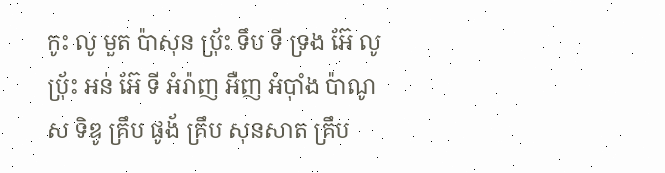កូះ លូ មួត ប៉ាសុន ប‌៉្រ័ះ ទឹប ទី ទ្រង អ៊ែ លូ ប‌៉្រ័ះ អន់ អ៊ែ ទី អំរ៉ាញ អឺញ អំប៉ាំង ប៉ាណូស ទិឌូ គ្រឹប ផូង័ គ្រឹប សុនសាត គ្រឹប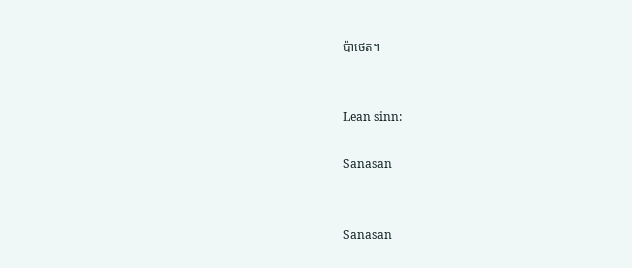ប៉ាថេត។


Lean sinn:

Sanasan


Sanasan